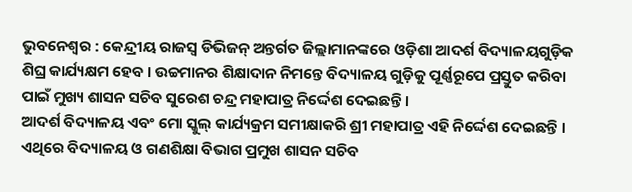ଭୁବନେଶ୍ୱର : କେନ୍ଦ୍ରୀୟ ରାଜସ୍ୱ ଡିଭିଜନ୍ ଅନ୍ତର୍ଗତ ଜିଲ୍ଲାମାନଙ୍କରେ ଓଡ଼ିଶା ଆଦର୍ଶ ବିଦ୍ୟାଳୟଗୁଡ଼ିକ ଶିଘ୍ର କାର୍ଯ୍ୟକ୍ଷମ ହେବ । ଉଚ୍ଚମାନର ଶିକ୍ଷାଦାନ ନିମନ୍ତେ ବିଦ୍ୟାଳୟ ଗୁଡ଼ିକୁ ପୂର୍ଣ୍ଣରୂପେ ପ୍ରସ୍ତୁତ କରିବା ପାଇଁ ମୁଖ୍ୟ ଶାସନ ସଚିବ ସୁରେଶ ଚନ୍ଦ୍ର ମହାପାତ୍ର ନିର୍ଦ୍ଦେଶ ଦେଇଛନ୍ତି ।
ଆଦର୍ଶ ବିଦ୍ୟାଳୟ ଏବଂ ମୋ ସ୍କୁଲ୍ କାର୍ଯ୍ୟକ୍ରମ ସମୀକ୍ଷାକରି ଶ୍ରୀ ମହାପାତ୍ର ଏହି ନିର୍ଦ୍ଦେଶ ଦେଇଛନ୍ତି । ଏଥିରେ ବିଦ୍ୟାଳୟ ଓ ଗଣଶିକ୍ଷା ବିଭାଗ ପ୍ରମୁଖ ଶାସନ ସଚିବ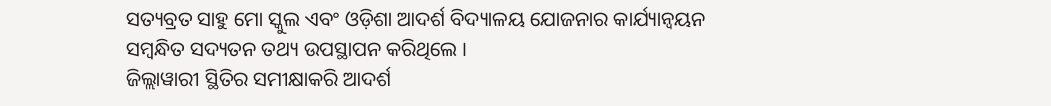ସତ୍ୟବ୍ରତ ସାହୁ ମୋ ସ୍କୁଲ ଏବଂ ଓଡ଼ିଶା ଆଦର୍ଶ ବିଦ୍ୟାଳୟ ଯୋଜନାର କାର୍ଯ୍ୟାନ୍ୱୟନ ସମ୍ବନ୍ଧିତ ସଦ୍ୟତନ ତଥ୍ୟ ଉପସ୍ଥାପନ କରିଥିଲେ ।
ଜିଲ୍ଲାୱାରୀ ସ୍ଥିତିର ସମୀକ୍ଷାକରି ଆଦର୍ଶ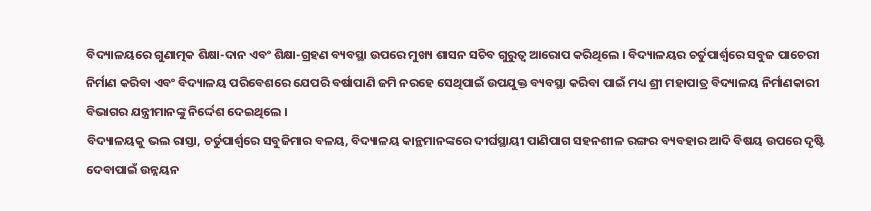ବିଦ୍ୟାଳୟରେ ଗୁଣାତ୍ମକ ଶିକ୍ଷା-ଦାନ ଏବଂ ଶିକ୍ଷା-ଗ୍ରହଣ ବ୍ୟବସ୍ଥା ଉପରେ ମୁଖ୍ୟ ଶାସନ ସଚିବ ଗୁରୁତ୍ୱ ଆରୋପ କରିଥିଲେ । ବିଦ୍ୟାଳୟର ଚର୍ତୁପାର୍ଶ୍ୱରେ ସବୁଜ ପାଚେରୀ ନିର୍ମାଣ କରିବା ଏବଂ ବିଦ୍ୟାଳୟ ପରିବେଶରେ ଯେପରି ବର୍ଷାପାଣି ଜମି ନରହେ ସେଥିପାଇଁ ଉପଯୁକ୍ତ ବ୍ୟବସ୍ଥା କରିବା ପାଇଁ ମଧ୍ୟ ଶ୍ରୀ ମହାପାତ୍ର ବିଦ୍ୟାଳୟ ନିର୍ମାଣକାରୀ ବିଭାଗର ଯନ୍ତ୍ରୀମାନଙ୍କୁ ନିର୍ଦ୍ଦେଶ ଦେଇଥିଲେ ।
ବିଦ୍ୟାଳୟକୁ ଭଲ ରାସ୍ତା, ଚର୍ତୁପାର୍ଶ୍ୱରେ ସବୁଜିମାର ବଳୟ, ବିଦ୍ୟାଳୟ କାନ୍ଥମାନଙ୍କରେ ଦୀର୍ଘସ୍ଥାୟୀ ପାଣିପାଗ ସହନଶୀଳ ରଙ୍ଗର ବ୍ୟବହାର ଆଦି ବିଷୟ ଉପରେ ଦୃଷ୍ଟି ଦେବାପାଇଁ ଉନ୍ନୟନ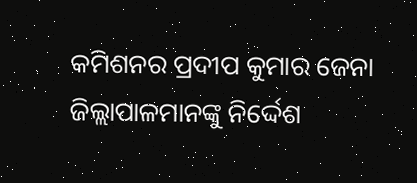କମିଶନର ପ୍ରଦୀପ କୁମାର ଜେନା ଜିଲ୍ଲାପାଳମାନଙ୍କୁ ନିର୍ଦ୍ଦେଶ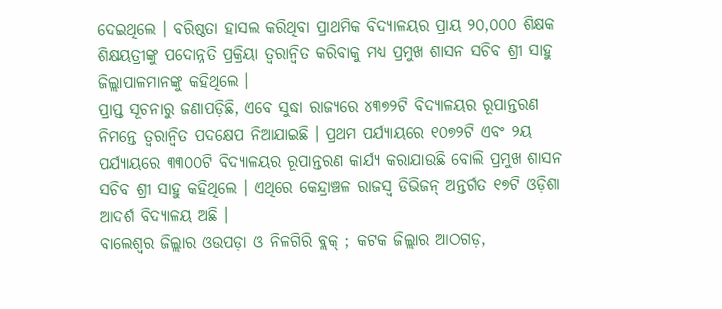ଦେଇଥିଲେ । ବରିଷ୍ଠତା ହାସଲ କରିଥିବା ପ୍ରାଥମିକ ବିଦ୍ୟାଳୟର ପ୍ରାୟ ୨୦,୦୦୦ ଶିକ୍ଷକ ଶିକ୍ଷୟତ୍ରୀଙ୍କୁ ପଦୋନ୍ନତି ପ୍ରକ୍ରିୟା ତ୍ୱରାନ୍ୱିତ କରିବାକୁ ମଧ୍ୟ ପ୍ରମୁଖ ଶାସନ ସଚିବ ଶ୍ରୀ ସାହୁ ଜିଲ୍ଲାପାଳମାନଙ୍କୁ କହିଥିଲେ ।
ପ୍ରାପ୍ତ ସୂଚନାରୁ ଜଣାପଡ଼ିଛି, ଏବେ ସୁଦ୍ଧା ରାଜ୍ୟରେ ୪୩୭୨ଟି ବିଦ୍ୟାଳୟର ରୂପାନ୍ତରଣ ନିମନ୍ତେ ତ୍ୱରାନ୍ୱିତ ପଦକ୍ଷେପ ନିଆଯାଇଛି । ପ୍ରଥମ ପର୍ଯ୍ୟାୟରେ ୧୦୭୨ଟି ଏବଂ ୨ୟ ପର୍ଯ୍ୟାୟରେ ୩୩୦୦ଟି ବିଦ୍ୟାଳୟର ରୂପାନ୍ତରଣ କାର୍ଯ୍ୟ କରାଯାଉଛି ବୋଲି ପ୍ରମୁଖ ଶାସନ ସଚିବ ଶ୍ରୀ ସାହୁ କହିଥିଲେ । ଏଥିରେ କେନ୍ଦ୍ରାଞ୍ଚଳ ରାଜସ୍ୱ ଡିଭିଜନ୍ ଅନ୍ତର୍ଗତ ୧୭ଟି ଓଡ଼ିଶା ଆଦର୍ଶ ବିଦ୍ୟାଳୟ ଅଛି ।
ବାଲେଶ୍ୱର ଜିଲ୍ଲାର ଓଉପଡ଼ା ଓ ନିଳଗିରି ବ୍ଲକ୍ ; କଟକ ଜିଲ୍ଲାର ଆଠଗଡ଼,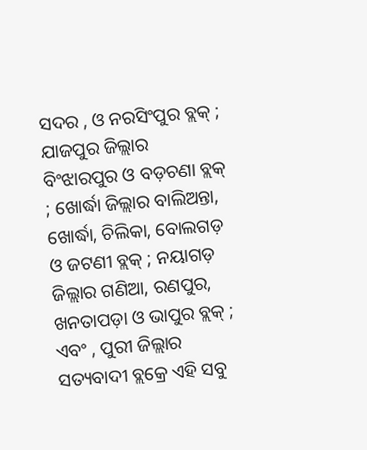ସଦର , ଓ ନରସିଂପୁର ବ୍ଲକ୍ ; ଯାଜପୁର ଜିଲ୍ଲାର ବିଂଝାରପୁର ଓ ବଡ଼ଚଣା ବ୍ଲକ୍ ; ଖୋର୍ଦ୍ଧା ଜିଲ୍ଲାର ବାଲିଅନ୍ତା, ଖୋର୍ଦ୍ଧା, ଚିଲିକା, ବୋଲଗଡ଼ ଓ ଜଟଣୀ ବ୍ଲକ୍ ; ନୟାଗଡ଼ ଜିଲ୍ଲାର ଗଣିଆ, ରଣପୁର, ଖନତାପଡ଼ା ଓ ଭାପୁର ବ୍ଲକ୍ ; ଏବଂ , ପୁରୀ ଜିଲ୍ଲାର ସତ୍ୟବାଦୀ ବ୍ଲକ୍ରେ ଏହି ସବୁ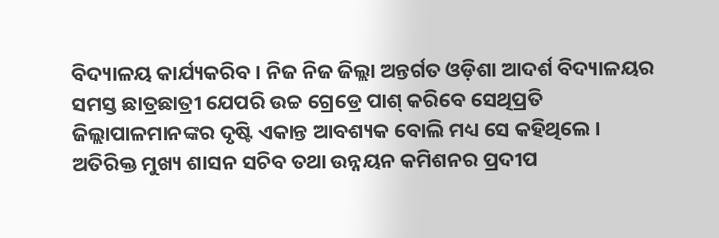ବିଦ୍ୟାଳୟ କାର୍ଯ୍ୟକରିବ । ନିଜ ନିଜ ଜିଲ୍ଲା ଅନ୍ତର୍ଗତ ଓଡ଼ିଶା ଆଦର୍ଶ ବିଦ୍ୟାଳୟର ସମସ୍ତ ଛାତ୍ରଛାତ୍ରୀ ଯେପରି ଉଚ୍ଚ ଗ୍ରେଡ୍ରେ ପାଶ୍ କରିବେ ସେଥିପ୍ରତି ଜିଲ୍ଲାପାଳମାନଙ୍କର ଦୃଷ୍ଟି ଏକାନ୍ତ ଆବଶ୍ୟକ ବୋଲି ମଧ୍ୟ ସେ କହିଥିଲେ ।
ଅତିରିକ୍ତ ମୁଖ୍ୟ ଶାସନ ସଚିବ ତଥା ଉନ୍ନୟନ କମିଶନର ପ୍ରଦୀପ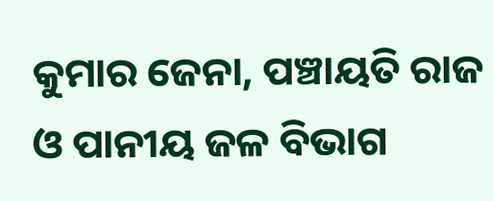କୁମାର ଜେନା, ପଞ୍ଚାୟତି ରାଜ ଓ ପାନୀୟ ଜଳ ବିଭାଗ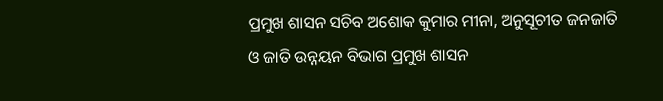ପ୍ରମୁଖ ଶାସନ ସଚିବ ଅଶୋକ କୁମାର ମୀନା, ଅନୁସୂଚୀତ ଜନଜାତି ଓ ଜାତି ଉନ୍ନୟନ ବିଭାଗ ପ୍ରମୁଖ ଶାସନ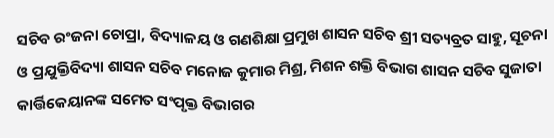ସଚିବ ରଂଜନା ଚୋପ୍ରା, ବିଦ୍ୟାଳୟ ଓ ଗଣଶିକ୍ଷା ପ୍ରମୁଖ ଶାସନ ସଚିବ ଶ୍ରୀ ସତ୍ୟବ୍ରତ ସାହୁ, ସୂଚନା ଓ ପ୍ରଯୁକ୍ତିବିଦ୍ୟା ଶାସନ ସଚିବ ମନୋଜ କୁମାର ମିଶ୍ର, ମିଶନ ଶକ୍ତି ବିଭାଗ ଶାସନ ସଚିବ ସୁଜାତା କାର୍ତ୍ତିକେୟାନଙ୍କ ସମେତ ସଂପୃକ୍ତ ବିଭାଗର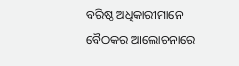ବରିଷ୍ଠ ଅଧିକାରୀମାନେ ବୈଠକର ଆଲୋଚନାରେ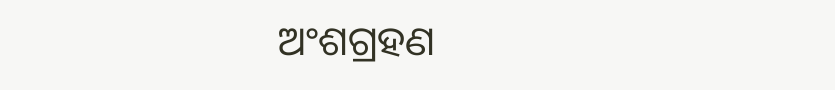ଅଂଶଗ୍ରହଣ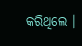କରିଥିଲେ ।